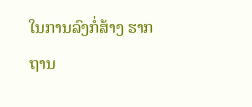ໃນການລົງກໍ່ສ້າງ ຮາກ ຖານ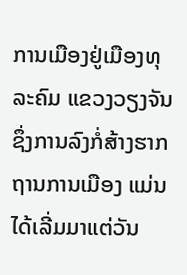ການເມືອງຢູ່ເມືອງທຸລະຄົມ ແຂວງວຽງຈັນ ຊຶ່ງການລົງກໍ່ສ້າງຮາກຖານການເມືອງ ແມ່ນໄດ້ເລີ່ມມາແຕ່ວັນ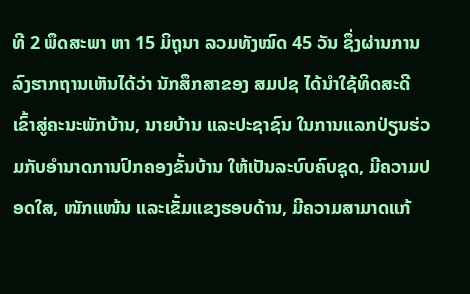ທີ 2 ພຶດສະພາ ຫາ 15 ມິຖຸນາ ລວມທັງໝົດ 45 ວັນ ຊຶ່ງຜ່ານການລົງຮາກຖານເຫັນໄດ້ວ່າ ນັກສຶກສາຂອງ ສມປຊ ໄດ້ນໍາໃຊ້ທິດສະດີ ເຂົ້າສູ່ຄະນະພັກບ້ານ, ນາຍບ້ານ ແລະປະຊາຊົນ ໃນການແລກປ່ຽນຮ່ວມກັບອໍານາດການປົກຄອງຂັ້ນບ້ານ ໃຫ້ເປັນລະບົບຄົບຊຸດ, ມີຄວາມປອດໃສ, ໜັກແໜ້ນ ແລະເຂັ້ມແຂງຮອບດ້ານ, ມີຄວາມສາມາດແກ້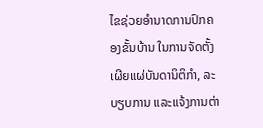ໄຂຊ່ວຍອໍານາດການປົກຄອງຂັ້ນບ້ານ ໃນການຈັດຕັ້ງເຜີຍແຜ່ບັນດານິຕິກໍາ, ລະບຽບການ ແລະແຈ້ງການຕ່າ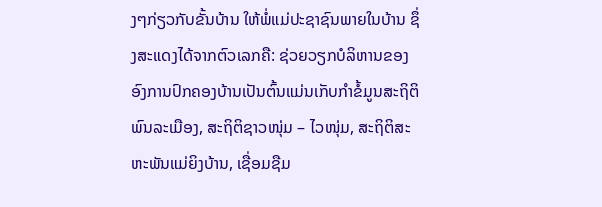ງໆກ່ຽວກັບຂັ້ນບ້ານ ໃຫ້ພໍ່ແມ່ປະຊາຊົນພາຍໃນບ້ານ ຊຶ່ງສະແດງໄດ້ຈາກຕົວເລກຄື: ຊ່ວຍວຽກບໍລິຫານຂອງອົງການປົກຄອງບ້ານເປັນຕົ້ນແມ່ນເກັບກໍາຂໍ້ມູນສະຖິຕິພົນລະເມືອງ, ສະຖິຕິຊາວໜຸ່ມ – ໄວໜຸ່ມ, ສະຖິຕິສະຫະພັນແມ່ຍິງບ້ານ, ເຊື່ອມຊືມ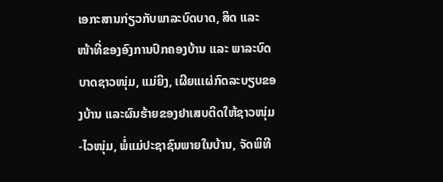ເອກະສານກ່ຽວກັບພາລະບົດບາດ, ສິດ ແລະ ໜ້າທີ່ຂອງອົງການປົກຄອງບ້ານ ແລະ ພາລະບົດບາດຊາວໜຸ່ມ, ແມ່ຍິງ, ເຜີຍແເຜ່ກົດລະບຽບຂອງບ້ານ ແລະຜົນຮ້າຍຂອງຢາເສບຕິດໃຫ້ຊາວໜຸ່ມ-ໄວໜຸ່ມ, ພໍ່ແມ່ປະຊາຊົນພາຍໃນບ້ານ, ຈັດພິທີ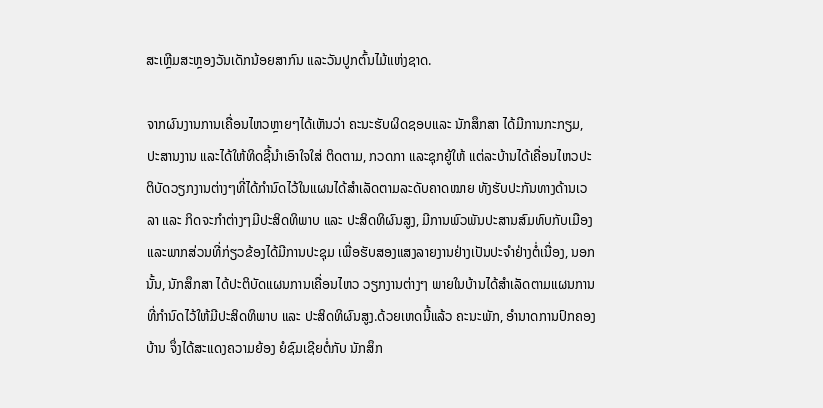ສະເຫຼີມສະຫຼອງວັນເດັກນ້ອຍສາກົນ ແລະວັນປູກຕົ້ນໄມ້ແຫ່ງຊາດ.

ຈາກຜົນງານການເຄື່ອນໄຫວຫຼາຍໆໄດ້ເຫັນວ່າ ຄະນະຮັບຜິດຊອບແລະ ນັກສຶກສາ ໄດ້ມີການກະກຽມ, ປະສານງານ ແລະໄດ້ໃຫ້ທິດຊີ້ນຳເອົາໃຈໃສ່ ຕິດຕາມ, ກວດກາ ແລະຊຸກຍູ້ໃຫ້ ແຕ່ລະບ້ານໄດ້ເຄື່ອນໄຫວປະຕິບັດວຽກງານຕ່າງໆທີ່ໄດ້ກຳນົດໄວ້ໃນແຜນໄດ້ສໍາເລັດຕາມລະດັບຄາດໝາຍ ທັງຮັບປະກັນທາງດ້ານເວລາ ແລະ ກິດຈະກຳຕ່າງໆມີປະສິດທິພາບ ແລະ ປະສິດທິຜົນສູງ, ມີການພົວພັນປະສານສົມທົບກັບເມືອງ ແລະພາກສ່ວນທີ່ກ່ຽວຂ້ອງໄດ້ມີການປະຊຸມ ເພື່ອຮັບສອງແສງລາຍງານຢ່າງເປັນປະຈຳຢ່າງຕໍ່ເນື່ອງ, ນອກນັ້ນ, ນັກສຶກສາ ໄດ້ປະຕິບັດແຜນການເຄື່ອນໄຫວ ວຽກງານຕ່າງໆ ພາຍໃນບ້ານໄດ້ສໍາເລັດຕາມແຜນການທີ່ກໍານົດໄວ້ໃຫ້ມີປະສິດທິພາບ ແລະ ປະສິດທິຜົນສູງ.ດ້ວຍເຫດນີ້ແລ້ວ ຄະນະພັກ, ອຳນາດການປົກຄອງບ້ານ ຈຶ່ງໄດ້ສະແດງຄວາມຍ້ອງ ຍໍຊົມເຊີຍຕໍ່ກັບ ນັກສຶກ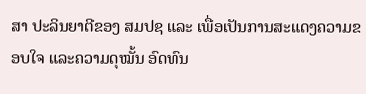ສາ ປະລິນຍາຕີຂອງ ສມປຊ ແລະ ເພື່ອເປັນການສະແດງຄວາມຂອບໃຈ ແລະຄວາມດຸໝັ້ນ ອົດທົນ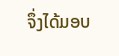ຈຶ່ງໄດ້ມອບ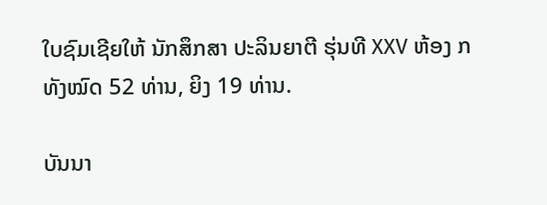ໃບຊົມເຊີຍໃຫ້ ນັກສຶກສາ ປະລິນຍາຕີ ຮຸ່ນທີ XXV ຫ້ອງ ກ ທັງໝົດ 52 ທ່ານ, ຍິງ 19 ທ່ານ.

ບັນນາ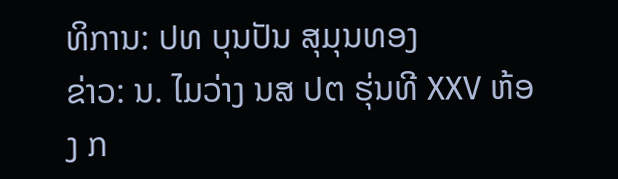ທິການ: ປທ ບຸນປັນ ສຸມຸນທອງ
ຂ່າວ: ນ. ໄມວ່າງ ນສ ປຕ ຮຸ່ນທີ XXV ຫ້ອງ ກ